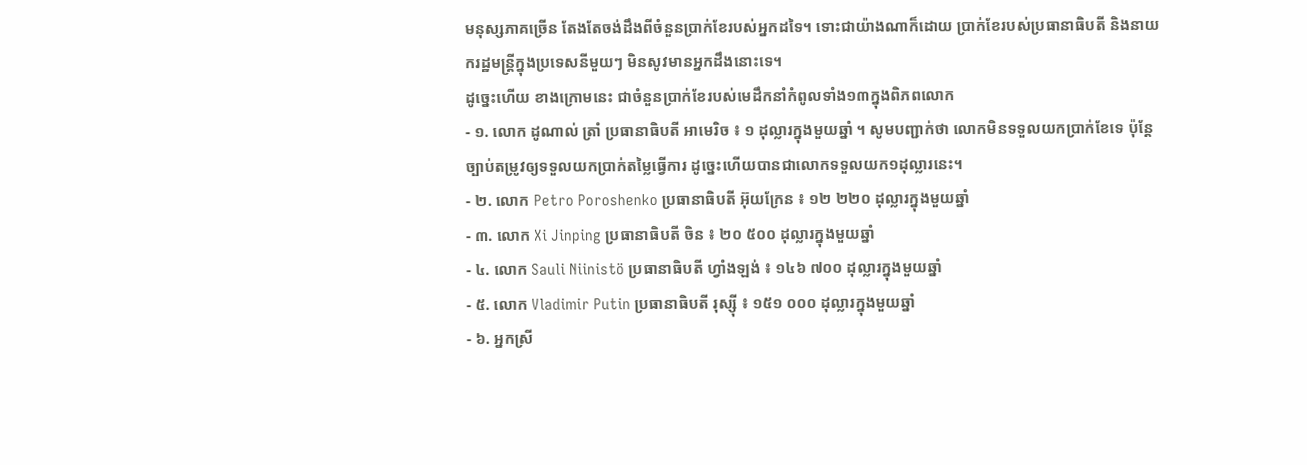មនុស្សភាគច្រើន តែងតែចង់ដឹងពីចំនួនប្រាក់ខែរបស់អ្នកដទៃ។ ទោះជាយ៉ាងណាក៏ដោយ ប្រាក់ខែរបស់ប្រធានាធិបតី និងនាយករដ្ឋមន្ត្រីក្នុងប្រទេសនីមួយៗ មិនសូវមានអ្នកដឹងនោះទេ។
ដូច្នេះហើយ ខាងក្រោមនេះ ជាចំនួនប្រាក់ខែរបស់មេដឹកនាំកំពូលទាំង១៣ក្នុងពិភពលោក
- ១. លោក ដូណាល់ ត្រាំ ប្រធានាធិបតី អាមេរិច ៖ ១ ដុល្លារក្នុងមួយឆ្នាំ ។ សូមបញ្ជាក់ថា លោកមិនទទួលយកប្រាក់ខែទេ ប៉ុន្តែច្បាប់តម្រូវឲ្យទទួលយកប្រាក់តម្លៃធ្វើការ ដូច្នេះហើយបានជាលោកទទួលយក១ដុល្លារនេះ។
- ២. លោក Petro Poroshenko ប្រធានាធិបតី អ៊ុយក្រែន ៖ ១២ ២២០ ដុល្លារក្នុងមួយឆ្នាំ
- ៣. លោក Xi Jinping ប្រធានាធិបតី ចិន ៖ ២០ ៥០០ ដុល្លារក្នុងមួយឆ្នាំ
- ៤. លោក Sauli Niinistö ប្រធានាធិបតី ហ្វាំងឡង់ ៖ ១៤៦ ៧០០ ដុល្លារក្នុងមួយឆ្នាំ
- ៥. លោក Vladimir Putin ប្រធានាធិបតី រុស្ស៊ី ៖ ១៥១ ០០០ ដុល្លារក្នុងមួយឆ្នាំ
- ៦. អ្នកស្រី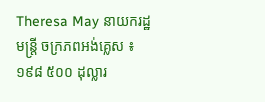Theresa May នាយករដ្ឋមន្ត្រី ចក្រភពអង់គ្លេស ៖ ១៩៨ ៥០០ ដុល្លារ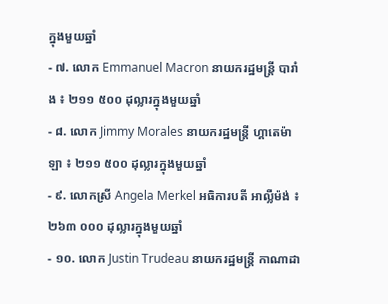ក្នុងមួយឆ្នាំ
- ៧. លោក Emmanuel Macron នាយករដ្ឋមន្ត្រី បារាំង ៖ ២១១ ៥០០ ដុល្លារក្នុងមួយឆ្នាំ
- ៨. លោក Jimmy Morales នាយករដ្ឋមន្ត្រី ហ្គាតេម៉ាឡា ៖ ២១១ ៥០០ ដុល្លារក្នុងមួយឆ្នាំ
- ៩. លោកស្រី Angela Merkel អធិការបតី អាល្លឺម៉ង់ ៖ ២៦៣ ០០០ ដុល្លារក្នុងមួយឆ្នាំ
- ១០. លោក Justin Trudeau នាយករដ្ឋមន្ត្រី កាណាដា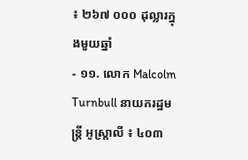៖ ២៦៧ ០០០ ដុល្លារក្នុងមួយឆ្នាំ
- ១១. លោក Malcolm Turnbull នាយករដ្ឋមន្ត្រី អូស្ត្រាលី ៖ ៤០៣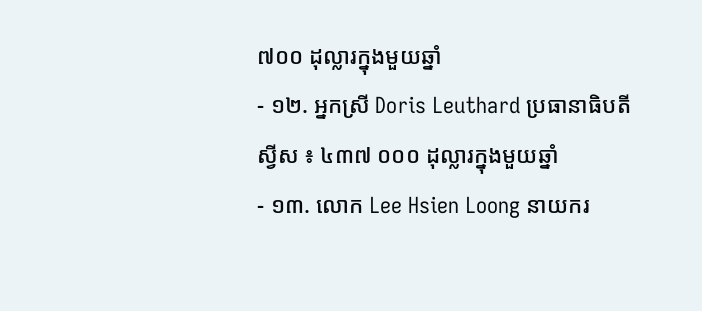៧០០ ដុល្លារក្នុងមួយឆ្នាំ
- ១២. អ្នកស្រី Doris Leuthard ប្រធានាធិបតី ស្វីស ៖ ៤៣៧ ០០០ ដុល្លារក្នុងមួយឆ្នាំ
- ១៣. លោក Lee Hsien Loong នាយករ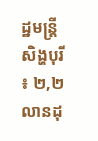ដ្ឋមន្ត្រី សិង្ហបុរី ៖ ២,២ លានដុ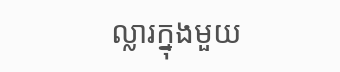ល្លារក្នុងមួយ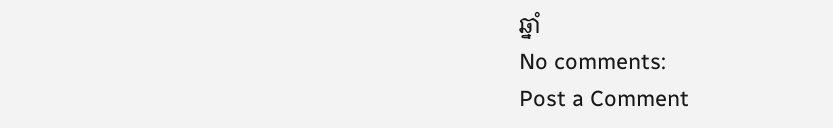ឆ្នាំ
No comments:
Post a Comment